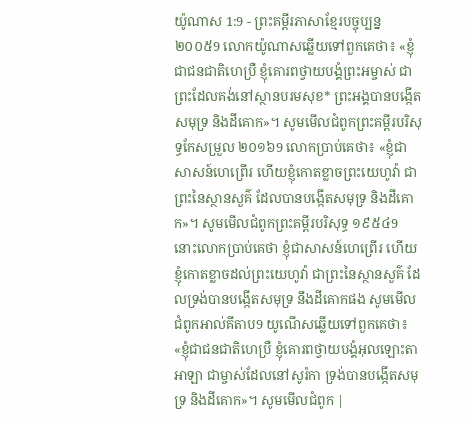យ៉ូណាស 1:9 - ព្រះគម្ពីរភាសាខ្មែរបច្ចុប្បន្ន ២០០៥9 លោកយ៉ូណាសឆ្លើយទៅពួកគេថា៖ «ខ្ញុំជាជនជាតិហេប្រឺ ខ្ញុំគោរពថ្វាយបង្គំព្រះអម្ចាស់ ជាព្រះដែលគង់នៅស្ថានបរមសុខ* ព្រះអង្គបានបង្កើតសមុទ្រ និងដីគោក»។ សូមមើលជំពូកព្រះគម្ពីរបរិសុទ្ធកែសម្រួល ២០១៦9 លោកប្រាប់គេថា៖ «ខ្ញុំជាសាសន៍ហេព្រើរ ហើយខ្ញុំកោតខ្លាចព្រះយេហូវ៉ា ជាព្រះនៃស្ថានសួគ៌ ដែលបានបង្កើតសមុទ្រ និងដីគោក»។ សូមមើលជំពូកព្រះគម្ពីរបរិសុទ្ធ ១៩៥៤9 នោះលោកប្រាប់គេថា ខ្ញុំជាសាសន៍ហេព្រើរ ហើយខ្ញុំកោតខ្លាចដល់ព្រះយេហូវ៉ា ជាព្រះនៃស្ថានសួគ៌ ដែលទ្រង់បានបង្កើតសមុទ្រ នឹងដីគោកផង សូមមើលជំពូកអាល់គីតាប9 យូណើសឆ្លើយទៅពួកគេថា៖ «ខ្ញុំជាជនជាតិហេប្រឺ ខ្ញុំគោរពថ្វាយបង្គំអុលឡោះតាអាឡា ជាម្ចាស់ដែលនៅសូរ៉កា ទ្រង់បានបង្កើតសមុទ្រ និងដីគោក»។ សូមមើលជំពូក |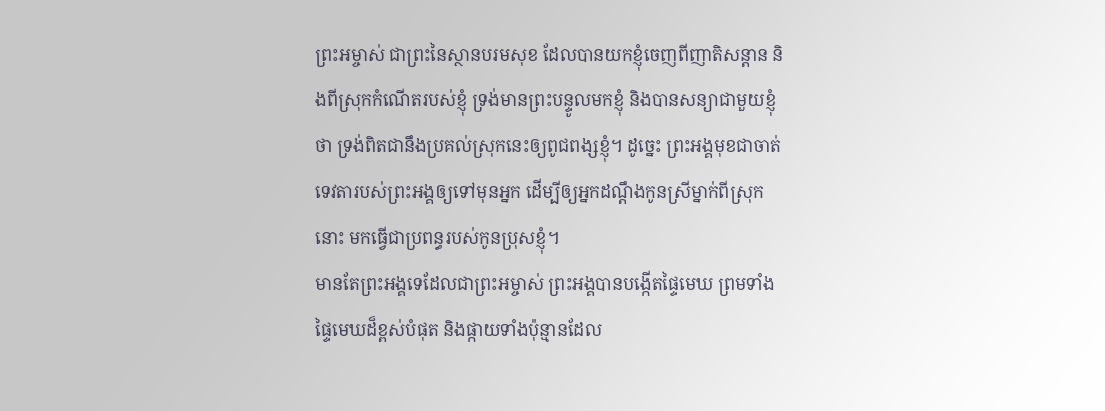ព្រះអម្ចាស់ ជាព្រះនៃស្ថានបរមសុខ ដែលបានយកខ្ញុំចេញពីញាតិសន្ដាន និងពីស្រុកកំណើតរបស់ខ្ញុំ ទ្រង់មានព្រះបន្ទូលមកខ្ញុំ និងបានសន្យាជាមួយខ្ញុំថា ទ្រង់ពិតជានឹងប្រគល់ស្រុកនេះឲ្យពូជពង្សខ្ញុំ។ ដូច្នេះ ព្រះអង្គមុខជាចាត់ទេវតារបស់ព្រះអង្គឲ្យទៅមុនអ្នក ដើម្បីឲ្យអ្នកដណ្ដឹងកូនស្រីម្នាក់ពីស្រុកនោះ មកធ្វើជាប្រពន្ធរបស់កូនប្រុសខ្ញុំ។
មានតែព្រះអង្គទេដែលជាព្រះអម្ចាស់ ព្រះអង្គបានបង្កើតផ្ទៃមេឃ ព្រមទាំងផ្ទៃមេឃដ៏ខ្ពស់បំផុត និងផ្កាយទាំងប៉ុន្មានដែល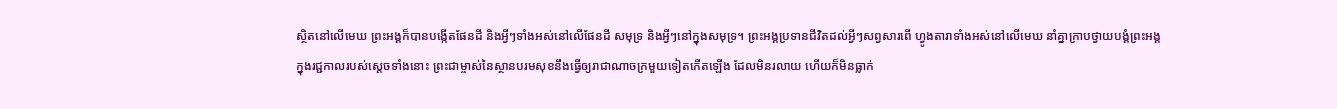ស្ថិតនៅលើមេឃ ព្រះអង្គក៏បានបង្កើតផែនដី និងអ្វីៗទាំងអស់នៅលើផែនដី សមុទ្រ និងអ្វីៗនៅក្នុងសមុទ្រ។ ព្រះអង្គប្រទានជីវិតដល់អ្វីៗសព្វសារពើ ហ្វូងតារាទាំងអស់នៅលើមេឃ នាំគ្នាក្រាបថ្វាយបង្គំព្រះអង្គ
ក្នុងរជ្ជកាលរបស់ស្ដេចទាំងនោះ ព្រះជាម្ចាស់នៃស្ថានបរមសុខនឹងធ្វើឲ្យរាជាណាចក្រមួយទៀតកើតឡើង ដែលមិនរលាយ ហើយក៏មិនធ្លាក់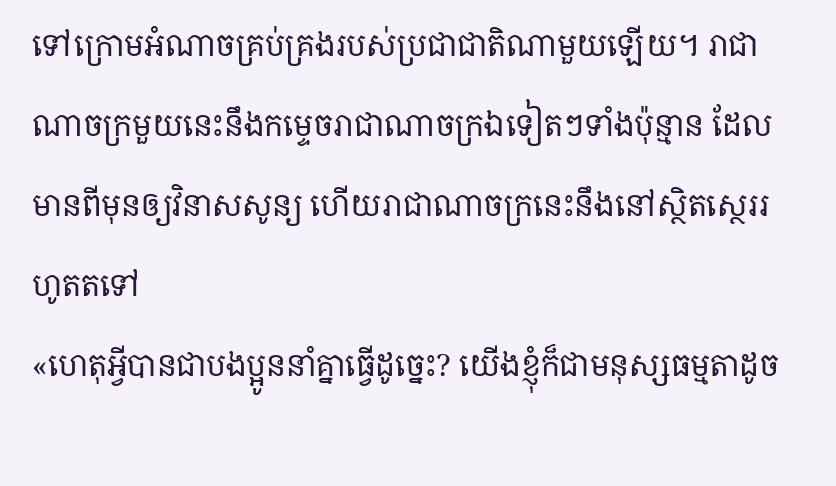ទៅក្រោមអំណាចគ្រប់គ្រងរបស់ប្រជាជាតិណាមួយឡើយ។ រាជាណាចក្រមួយនេះនឹងកម្ទេចរាជាណាចក្រឯទៀតៗទាំងប៉ុន្មាន ដែលមានពីមុនឲ្យវិនាសសូន្យ ហើយរាជាណាចក្រនេះនឹងនៅស្ថិតស្ថេររហូតតទៅ
«ហេតុអ្វីបានជាបងប្អូននាំគ្នាធ្វើដូច្នេះ? យើងខ្ញុំក៏ជាមនុស្សធម្មតាដូច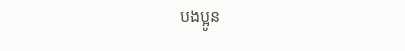បងប្អូន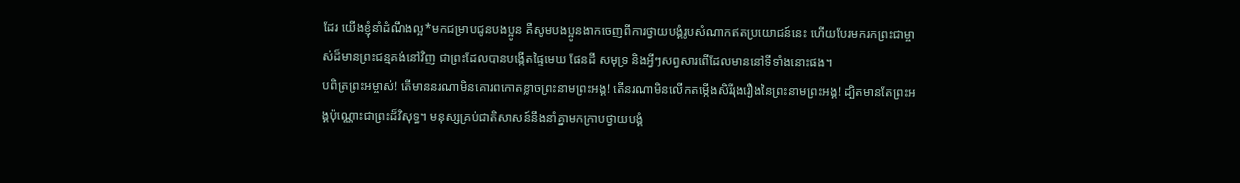ដែរ យើងខ្ញុំនាំដំណឹងល្អ*មកជម្រាបជូនបងប្អូន គឺសូមបងប្អូនងាកចេញពីការថ្វាយបង្គំរូបសំណាកឥតប្រយោជន៍នេះ ហើយបែរមករកព្រះជាម្ចាស់ដ៏មានព្រះជន្មគង់នៅវិញ ជាព្រះដែលបានបង្កើតផ្ទៃមេឃ ផែនដី សមុទ្រ និងអ្វីៗសព្វសារពើដែលមាននៅទីទាំងនោះផង។
បពិត្រព្រះអម្ចាស់! តើមាននរណាមិនគោរពកោតខ្លាចព្រះនាមព្រះអង្គ! តើនរណាមិនលើកតម្កើងសិរីរុងរឿងនៃព្រះនាមព្រះអង្គ! ដ្បិតមានតែព្រះអង្គប៉ុណ្ណោះជាព្រះដ៏វិសុទ្ធ។ មនុស្សគ្រប់ជាតិសាសន៍នឹងនាំគ្នាមកក្រាបថ្វាយបង្គំ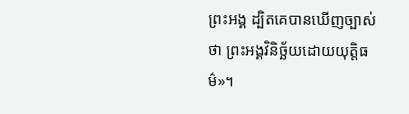ព្រះអង្គ ដ្បិតគេបានឃើញច្បាស់ថា ព្រះអង្គវិនិច្ឆ័យដោយយុត្តិធម៌»។